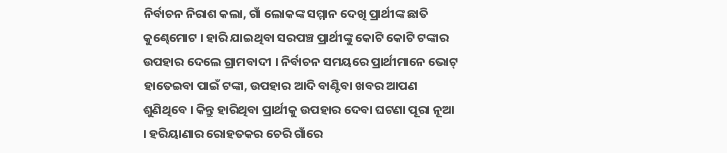ନିର୍ବାଚନ ନିରାଶ କଲା, ଗାଁ ଲୋକଙ୍କ ସମ୍ମାନ ଦେଖି ପ୍ରାର୍ଥୀଙ୍କ ଛାତି କୁଣ୍ଢେମୋଟ । ହାରି ଯାଇଥିବା ସରପଞ୍ଚ ପ୍ରାର୍ଥୀଙ୍କୁ କୋଟି କୋଟି ଟଙ୍କାର ଉପହାର ଦେଲେ ଗ୍ରାମବାଦୀ । ନିର୍ବାଚନ ସମୟରେ ପ୍ରାର୍ଥୀମାନେ ଭୋଟ୍ ହାତେଇବା ପାଇଁ ଟଙ୍କା, ଉପହାର ଆଦି ବାଣ୍ଟିବା ଖବର ଆପଣ ଶୁଣିଥିବେ । କିନ୍ତୁ ହାରିଥିବା ପ୍ରାର୍ଥୀକୁ ଉପହାର ଦେବା ଘଟଣା ପୂରା ନୂଆ । ହରିୟାଣାର ରୋହତକର ଚେରି ଗାଁରେ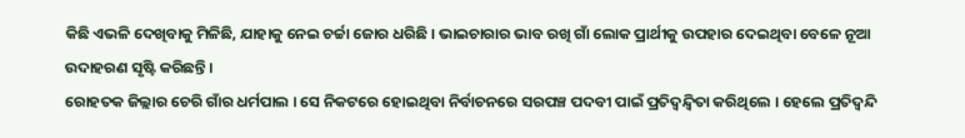କିଛି ଏଭଳି ଦେଖିବାକୁ ମିଳିଛି, ଯାହାକୁ ନେଇ ଚର୍ଚ୍ଚା ଜୋର ଧରିଛି । ଭାଇଚାରାର ଭାବ ରଖି ଗାଁ ଲୋକ ପ୍ରାର୍ଥୀକୁ ଉପହାର ଦେଇଥିବା ବେଳେ ନୂଆ ଉଦାହରଣ ସୃଷ୍ଟି କରିଛନ୍ତି ।
ରୋହତକ ଜିଲ୍ଲାର ଚେରି ଗାଁର ଧର୍ମପାଲ । ସେ ନିକଟରେ ହୋଇଥିବା ନିର୍ବାଚନରେ ସରପଞ୍ଚ ପଦବୀ ପାଇଁ ପ୍ରତିଦ୍ୱନ୍ଦ୍ୱିତା କରିଥିଲେ । ହେଲେ ପ୍ରତିଦ୍ୱନ୍ଦି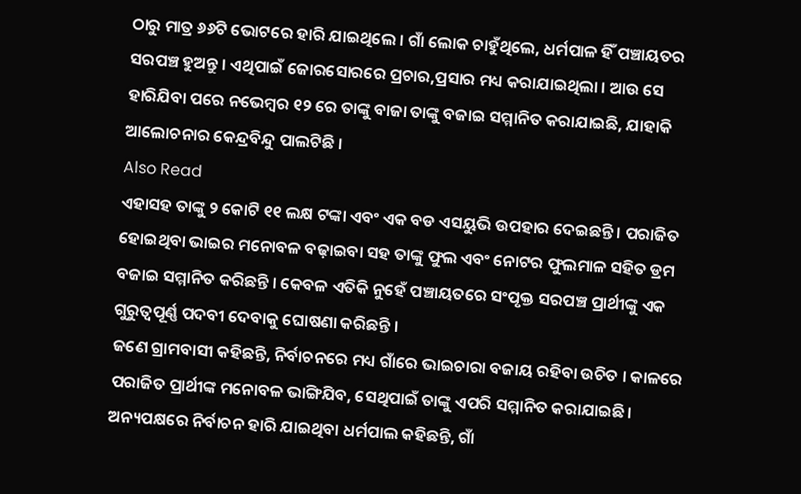ଠାରୁ ମାତ୍ର ୬୬ଟି ଭୋଟରେ ହାରି ଯାଇଥିଲେ । ଗାଁ ଲୋକ ଚାହୁଁଥିଲେ, ଧର୍ମପାଳ ହିଁ ପଞ୍ଚାୟତର ସରପଞ୍ଚ ହୁଅନ୍ତୁ । ଏଥିପାଇଁ ଜୋରସୋରରେ ପ୍ରଚାର,ପ୍ରସାର ମଧ୍ୟ କରାଯାଇଥିଲା । ଆଉ ସେ ହାରିଯିବା ପରେ ନଭେମ୍ବର ୧୨ ରେ ତାଙ୍କୁ ବାଜା ତାଙ୍କୁ ବଜାଇ ସମ୍ମାନିତ କରାଯାଇଛି, ଯାହାକି ଆଲୋଚନାର କେନ୍ଦ୍ରବିନ୍ଦୁ ପାଲଟିଛି ।
Also Read
ଏହାସହ ତାଙ୍କୁ ୨ କୋଟି ୧୧ ଲକ୍ଷ ଟଙ୍କା ଏବଂ ଏକ ବଡ ଏସୟୁଭି ଉପହାର ଦେଇଛନ୍ତି । ପରାଜିତ ହୋଇଥିବା ଭାଇର ମନୋବଳ ବଢ଼ାଇବା ସହ ତାଙ୍କୁ ଫୁଲ ଏବଂ ନୋଟର ଫୁଲମାଳ ସହିତ ଡ୍ରମ ବଜାଇ ସମ୍ମାନିତ କରିଛନ୍ତି । କେବଳ ଏତିକି ନୁହେଁ ପଞ୍ଚାୟତରେ ସଂପୃକ୍ତ ସରପଞ୍ଚ ପ୍ରାର୍ଥୀଙ୍କୁ ଏକ ଗୁରୁତ୍ୱପୂର୍ଣ୍ଣ ପଦବୀ ଦେବାକୁ ଘୋଷଣା କରିଛନ୍ତି ।
ଜଣେ ଗ୍ରାମବାସୀ କହିଛନ୍ତି, ନିର୍ବାଚନରେ ମଧ୍ୟ ଗାଁରେ ଭାଇଚାରା ବଜାୟ ରହିବା ଉଚିତ । କାଳରେ ପରାଜିତ ପ୍ରାର୍ଥୀଙ୍କ ମନୋବଳ ଭାଙ୍ଗିଯିବ, ସେଥିପାଇଁ ତାଙ୍କୁ ଏପରି ସମ୍ମାନିତ କରାଯାଇଛି ।
ଅନ୍ୟପକ୍ଷରେ ନିର୍ବାଚନ ହାରି ଯାଇଥିବା ଧର୍ମପାଲ କହିଛନ୍ତି, ଗାଁ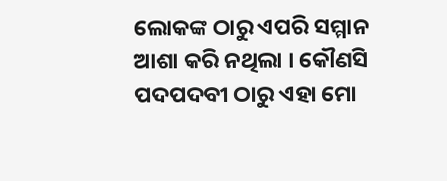ଲୋକଙ୍କ ଠାରୁ ଏପରି ସମ୍ମାନ ଆଶା କରି ନଥିଲା । କୌଣସି ପଦପଦବୀ ଠାରୁ ଏହା ମୋ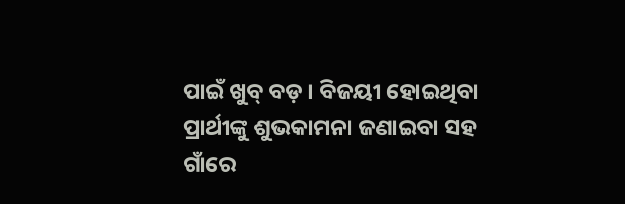ପାଇଁ ଖୁବ୍ ବଡ଼ । ବିଜୟୀ ହୋଇଥିବା ପ୍ରାର୍ଥୀଙ୍କୁ ଶୁଭକାମନା ଜଣାଇବା ସହ ଗାଁରେ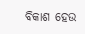ବିକାଶ ହେଉ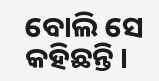ବୋଲି ସେ କହିଛନ୍ତି ।